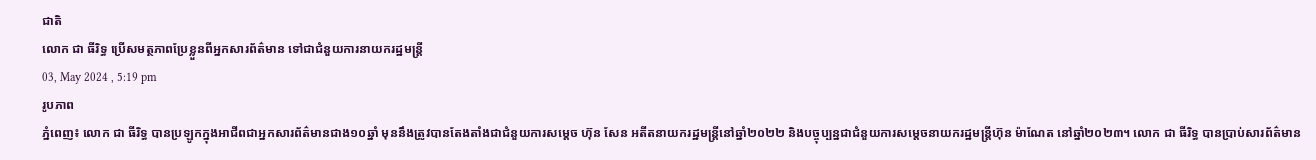ជាតិ
លោក ជា ធីរិទ្ធ ប្រើសមត្ថភាពប្រែខ្លួនពីអ្នកសារព័ត៌មាន ទៅជាជំនួយការនាយករដ្ឋមន្ត្រី
03, May 2024 , 5:19 pm
រូបភាព
ភ្នំពេញ៖ លោក ជា ធីរិទ្ធ បានប្រឡូកក្នុងអាជីពជាអ្នកសារព័ត៌មានជាង១០ឆ្នាំ មុននឹងត្រូវបានតែងតាំងជាជំនួយការសម្តេច ហ៊ុន សែន អតីតនាយករដ្ឋមន្រ្តីនៅឆ្នាំ២០២២ និងបច្ចុប្បន្នជាជំនួយការសម្តេចនាយករដ្ឋមន្ត្រីហ៊ុន ម៉ាណែត នៅឆ្នាំ២០២៣។ លោក ជា ធីរិទ្ធ បានប្រាប់សារព័ត៌មាន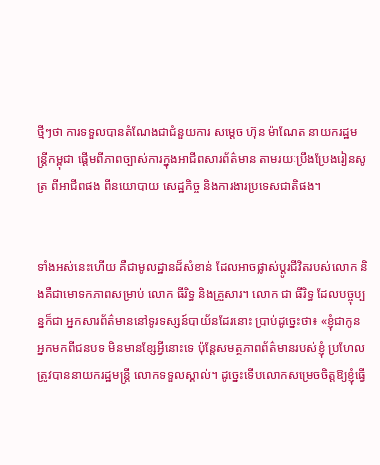ថ្មីៗថា ការទទួលបានតំណែងជាជំនួយការ សម្ដេច ហ៊ុន ម៉ាណែត នាយករដ្ឋមន្រ្តីកម្ពុជា ផ្ដើមពីភាពច្បាស់ការក្នុងអាជីពសារព័ត៌មាន តាមរយៈប្រឹងប្រែងរៀនសូត្រ ពីអាជីពផង ពីនយោបាយ សេដ្ឋកិច្ច និងការងារប្រទេសជាតិផង។


ទាំងអស់នេះហើយ គឺជាមូលដ្ឋានដ៏សំខាន់ ដែលអាចផ្លាស់ប្ដូរជីវិតរបស់លោក និងគឺជាមោទកភាពសម្រាប់ លោក ធីរិទ្ធ និងគ្រួសារ។ លោក ជា ធីរិទ្ធ ដែលបច្ចុប្បន្នក៏ជា អ្នកសារព័ត៌មាននៅទូរទស្សន៍បាយ័នដែរនោះ ប្រាប់ដូច្នេះថា៖ «ខ្ញុំជាកូនអ្នកមកពីជនបទ មិនមានខ្សែអ្វីនោះទេ ប៉ុន្តែសមត្ថភាពព័ត៌មានរបស់ខ្ញុំ ប្រហែលត្រូវបាននាយករដ្ឋមន្រ្តី លោកទទួលស្គាល់។ ដូច្នេះទើបលោកសម្រេចចិត្តឱ្យខ្ញុំធ្វើ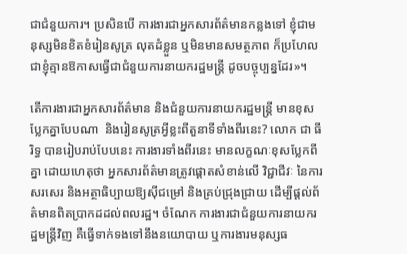ជាជំនួយការ។ ប្រសិនបើ ការងារជាអ្នកសារព័ត៌មានកន្លងទៅ ខ្ញុំជាមនុស្សមិនខិតខំរៀនសូត្រ លុតដំខ្លួន ឬមិនមានសមត្ថភាព ក៏ប្រហែលជាខ្ញុំគ្មានឱកាសធ្វើជាជំនួយការនាយករដ្ឋមន្រ្តី ដូចបច្ចុប្បន្នដែរ»។

តើការងារជាអ្នកសារព័ត៌មាន និងជំនួយការនាយករដ្ឋមន្រ្តី មានខុសប្លែកគ្នាបែបណា  និងរៀនសូត្រអ្វីខ្លះពីតួនាទីទាំងពីរនេះ? លោក ជា ធីរិទ្ធ បានរៀបរាប់បែបនេះ ការងារទាំងពីរនេះ មានលក្ខណៈខុសប្លែកពីគ្នា ដោយហេតុថា អ្នកសារព័ត៌មានត្រូវផ្ដោតសំខាន់លើ វិជ្ជាជីវៈ នៃការសរសេរ និងអត្ថាធិប្បាយឱ្យស៊ីជម្រៅ និងគ្រប់ជ្រុងជ្រាយ ដើម្បីផ្ដល់ព័ត៌មានពិតប្រាកដដល់ពលរដ្ឋ។ ចំណែក ការងារជាជំនួយការនាយករដ្ឋមន្រ្តីវិញ គឺធ្វើទាក់ទងទៅនឹងនយោបាយ ឬការងារមនុស្សធ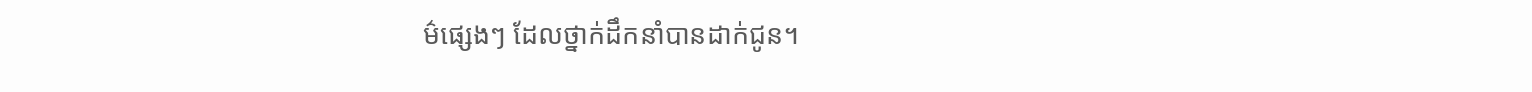ម៌ផ្សេងៗ ដែលថ្នាក់ដឹកនាំបានដាក់ជូន។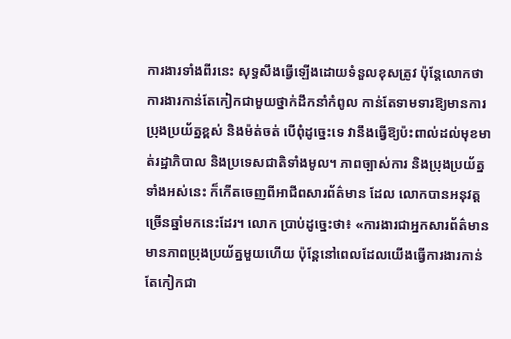ការងារទាំងពីរនេះ សុទ្ធសឹងធ្វើឡើងដោយទំនួលខុសត្រូវ ប៉ុន្តែលោកថា ការងារកាន់តែកៀកជាមួយថ្នាក់ដឹកនាំកំពូល កាន់តែទាមទារឱ្យមានការប្រុងប្រយ័ត្នខ្ពស់ និងម៉ត់ចត់ បើពុំដូច្នេះទេ វានឹងធ្វើឱ្យប៉ះពាល់ដល់មុខមាត់រដ្ឋាភិបាល និងប្រទេសជាតិទាំងមូល។ ភាពច្បាស់ការ និងប្រុងប្រយ័ត្នទាំងអស់នេះ ក៏កើតចេញពីអាជីពសារព័ត៌មាន ដែល លោកបានអនុវត្តច្រើនឆ្នាំមកនេះដែរ។ លោក ប្រាប់ដូច្នេះថា៖ «ការងារជាអ្នកសារព័ត៌មាន មានភាពប្រុងប្រយ័ត្នមួយហើយ ប៉ុន្តែនៅពេលដែលយើងធ្វើការងារកាន់តែកៀកជា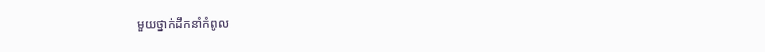មួយថ្នាក់ដឹកនាំកំពូល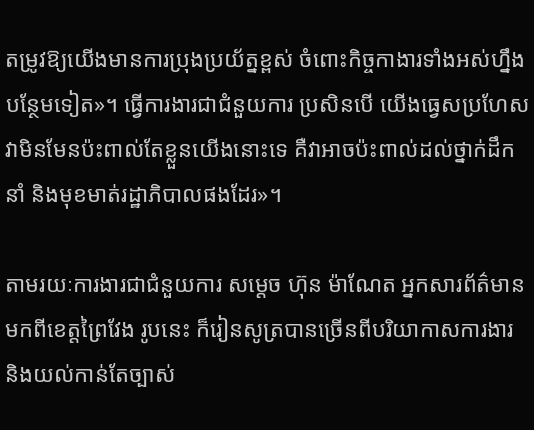តម្រូវឱ្យយើងមានការប្រុងប្រយ័ត្នខ្ពស់ ចំពោះកិច្ចកាងារទាំងអស់ហ្នឹងបន្ថែមទៀត»។ ធ្វើការងារជាជំនួយការ ប្រសិនបើ យើងធ្វេសប្រហែស វាមិនមែនប៉ះពាល់តែខ្លួនយើងនោះទេ គឺវាអាចប៉ះពាល់ដល់ថ្នាក់ដឹកនាំ និងមុខមាត់រដ្ឋាភិបាលផងដែរ»។

តាមរយៈការងារជាជំនួយការ សម្ដេច ហ៊ុន ម៉ាណែត អ្នកសារព័ត៌មានមកពីខេត្តព្រៃវែង រូបនេះ ក៏រៀនសូត្របានច្រើនពីបរិយាកាសការងារ និងយល់កាន់តែច្បាស់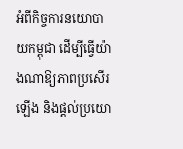អំពីកិច្ចការនយោបាយកម្ពុជា ដើម្បីធ្វើយ៉ាងណាឱ្យភាពប្រសើរឡើង និងផ្ដល់ប្រយោ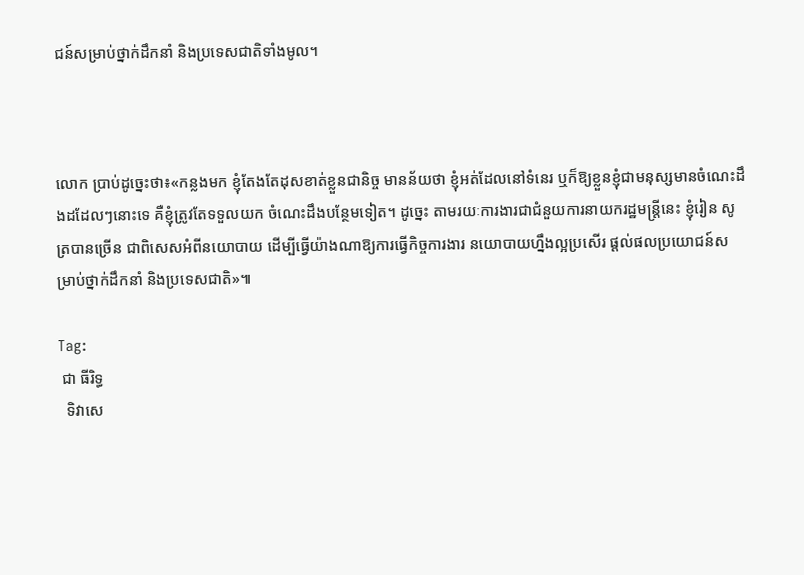ជន៍សម្រាប់ថ្នាក់ដឹកនាំ និងប្រទេសជាតិទាំងមូល។



លោក ប្រាប់ដូច្នេះថា៖«កន្លងមក ខ្ញុំតែងតែដុសខាត់ខ្លួនជានិច្ច មានន័យថា ខ្ញុំអត់ដែលនៅទំនេរ ឬក៏ឱ្យខ្លួនខ្ញុំជាមនុស្សមានចំណេះដឹងដដែលៗនោះទេ គឺខ្ញុំត្រូវតែទទួលយក ចំណេះដឹងបន្ថែមទៀត។ ដូច្នេះ តាមរយៈការងារជាជំនួយការនាយករដ្ឋមន្រ្តីនេះ ខ្ញុំរៀន សូត្របានច្រើន ជាពិសេសអំពីនយោបាយ ដើម្បីធ្វើយ៉ាងណាឱ្យការធ្វើកិច្ចការងារ នយោបាយហ្នឹងល្អប្រសើរ ផ្ដល់ផលប្រយោជន៍សម្រាប់ថ្នាក់ដឹកនាំ និងប្រទេសជាតិ»៕

Tag:
 ជា ធីរិទ្ធ
  ទិវាសេ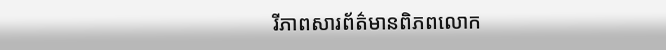រីភាពសារព័ត៌មានពិភពលោក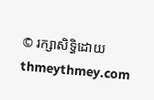© រក្សាសិទ្ធិដោយ thmeythmey.com